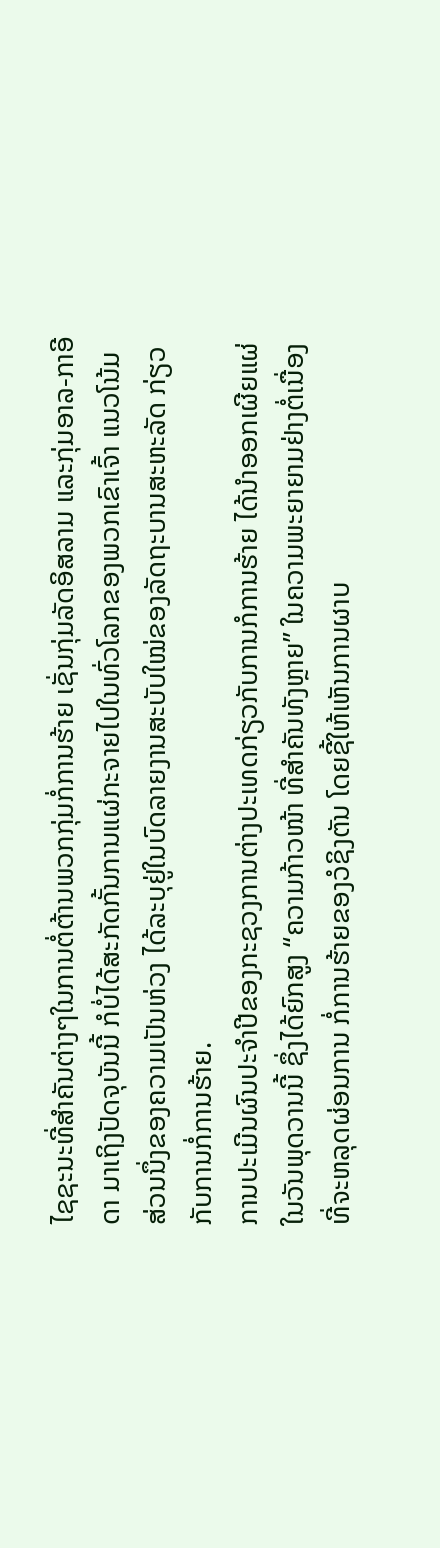ໄຊຊະນະທີ່ສຳຄັນຕ່າງໆໃນການຕໍ່ຕ້ານພວກກຸ່ມກໍ່ການຮ້າຍ ເຊັ່ນກຸ່ມລັດອິສລາມ ແລະກຸ່ມອາລ-ກາອີດາ ມາເຖິງປັດຈຸບັນນີ້ ກໍບໍ່ໄດ້ສະກັດກັ້ນການແຜ່ກະຈາຍໄປໃນທົ່ວໂລກຂອງພວກເຂົາເຈົ້າ ແນວໂນ້ມສ່ວນນຶ່ງຂອງຄວາມເປັນຫ່ວງ ໄດ້ລະບຸຢູ່ໃນບົດລາຍງານສະບັບໃໝ່ຂອງລັດຖະບານສະຫະລັດ ກ່ຽວກັບການກໍ່ການຮ້າຍ.
ການປະເມີນຜົນປະຈຳປີຂອງກະຊວງການຕ່າງປະເທດກ່ຽວກັບການກໍການຮ້າຍ ໄດ້ນຳອອກເຜີຍແຜ່ໃນວັນພຸດວານນີ້ ຊຶ່ງໄດ້ຍົກສູງ “ຄວາມກ້າວໜ້າ ທີ່ສຳຄັນທັງຫຼາຍ” ໃນຄວາມພະຍາຍາມຢ່າງຕໍ່ເນື່ອງ ທີ່ຈະຫລຸດຜ່ອນການ ກໍ່ການຮ້າຍຂອງວໍຊິງຕັນ ໂດຍຊີ້ໃຫ້ເຫັນການຜາບ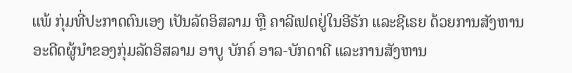ແພ້ ກຸ່ມທີ່ປະກາດຕົນເອງ ເປັນລັດອິສລາມ ຫຼື ຄາລີເຟດຢູ່ໃນອີຣັກ ແລະຊີເຣຍ ດ້ວຍການສັງຫານອະດີດຜູ້ນຳຂອງກຸ່ມລັດອິສລາມ ອາບູ ບັກຄ໌ ອາລ-ບັກດາດີ ແລະການສັງຫານ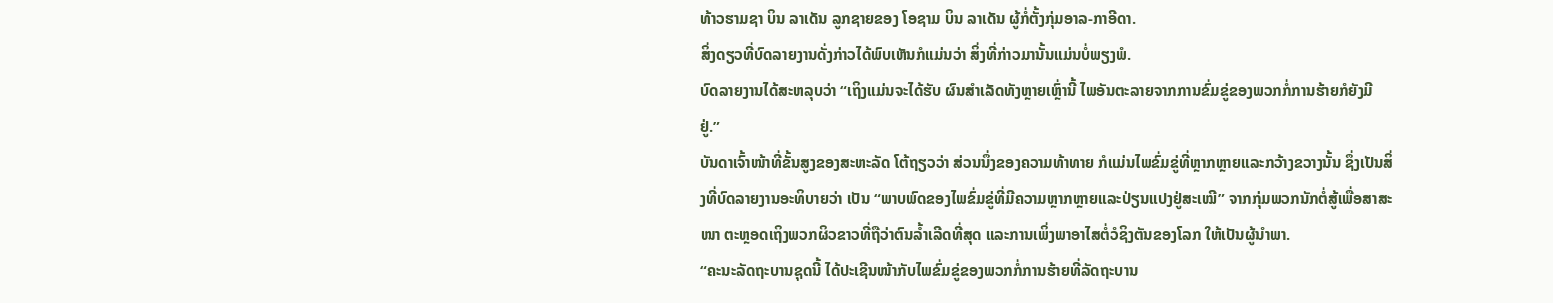ທ້າວຮາມຊາ ບິນ ລາເດັນ ລູກຊາຍຂອງ ໂອຊາມ ບິນ ລາເດັນ ຜູ້ກໍ່ຕັ້ງກຸ່ມອາລ-ກາອີດາ.
ສິ່ງດຽວທີ່ບົດລາຍງານດັ່ງກ່າວໄດ້ພົບເຫັນກໍແມ່ນວ່າ ສິ່ງທີ່ກ່າວມານັ້ນແມ່ນບໍ່ພຽງພໍ.
ບົດລາຍງານໄດ້ສະຫລຸບວ່າ “ເຖິງແມ່ນຈະໄດ້ຮັບ ຜົນສຳເລັດທັງຫຼາຍເຫຼົ່ານີ້ ໄພອັນຕະລາຍຈາກການຂົ່ມຂູ່ຂອງພວກກໍ່ການຮ້າຍກໍຍັງມີຢູ່.”
ບັນດາເຈົ້າໜ້າທີ່ຂັ້ນສູງຂອງສະຫະລັດ ໂຕ້ຖຽວວ່າ ສ່ວນນຶ່ງຂອງຄວາມທ້າທາຍ ກໍແມ່ນໄພຂົ່ມຂູ່ທີ່ຫຼາກຫຼາຍແລະກວ້າງຂວາງນັ້ນ ຊຶ່ງເປັນສິ່ງທີ່ບົດລາຍງານອະທິບາຍວ່າ ເປັນ “ພາບພົດຂອງໄພຂົ່ມຂູ່ທີ່ມີຄວາມຫຼາກຫຼາຍແລະປ່ຽນແປງຢູ່ສະເໝີ” ຈາກກຸ່ມພວກນັກຕໍ່ສູ້ເພື່ອສາສະໜາ ຕະຫຼອດເຖິງພວກຜິວຂາວທີ່ຖືວ່າຕົນລ້ຳເລີດທີ່ສຸດ ແລະການເພິ່ງພາອາໄສຕໍ່ວໍຊິງຕັນຂອງໂລກ ໃຫ້ເປັນຜູ້ນຳພາ.
“ຄະນະລັດຖະບານຊຸດນີ້ ໄດ້ປະເຊີນໜ້າກັບໄພຂົ່ມຂູ່ຂອງພວກກໍ່ການຮ້າຍທີ່ລັດຖະບານ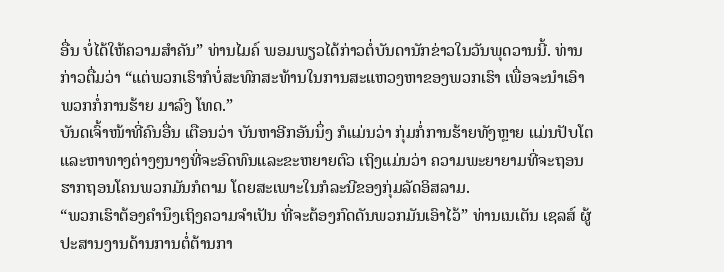ອື່ນ ບໍ່ໄດ້ໃຫ້ຄວາມສຳຄັນ” ທ່ານໄມຄ໌ ພອມພຽວໄດ້ກ່າວຕໍ່ບັນດານັກຂ່າວໃນວັນພຸດວານນີ້. ທ່ານກ່າວຕື່ມວ່າ “ແຕ່ພວກເຮົາກໍບໍ່ສະທົກສະທ້ານໃນການສະແຫວງຫາຂອງພວກເຮົາ ເພື່ອຈະນຳເອົາພວກກໍ່ການຮ້າຍ ມາລົງ ໂທດ.”
ບັນດເຈົ້າໜ້າທີ່ຄົນອື່ນ ເຕືອນວ່າ ບັນຫາອີກອັນນຶ່ງ ກໍແມ່ນວ່າ ກຸ່ມກໍ່ການຮ້າຍທັງຫຼາຍ ແມ່ນປັບໂຕ ແລະຫາທາງຕ່າງໆນາໆທີ່ຈະອົດທົນແລະຂະຫຍາຍຕົວ ເຖິງແມ່ນວ່າ ຄວາມພະຍາຍາມທີ່ຈະຖອນຮາກຖອນໂຄນພວກມັນກໍຕາມ ໂດຍສະເພາະໃນກໍລະນີຂອງກຸ່ມລັດອິສລາມ.
“ພວກເຮົາຕ້ອງຄໍານຶງເຖິງຄວາມຈໍາເປັນ ທີ່ຈະຕ້ອງກົດດັນພວກມັນເອົາໄວ້” ທ່ານເນເຕັນ ເຊລສ໌ ຜູ້ປະສານງານດ້ານການຕໍ່ຕ້ານກາ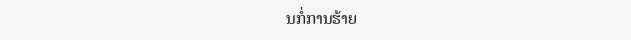ນກໍ່ການຮ້າຍ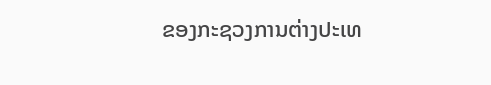ຂອງກະຊວງການຕ່າງປະເທ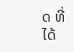ດ ທີ່ໄດ້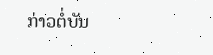ກ່າວຕໍ່ບັນ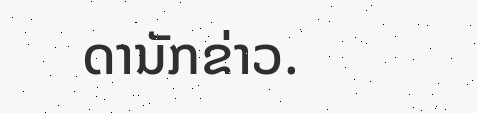ດານັກຂ່າວ.